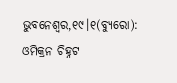ଭୁବନେଶ୍ୱର,୧୯।୧(ବ୍ୟୁରୋ): ଓମିକ୍ରନ ଚିହ୍ନଟ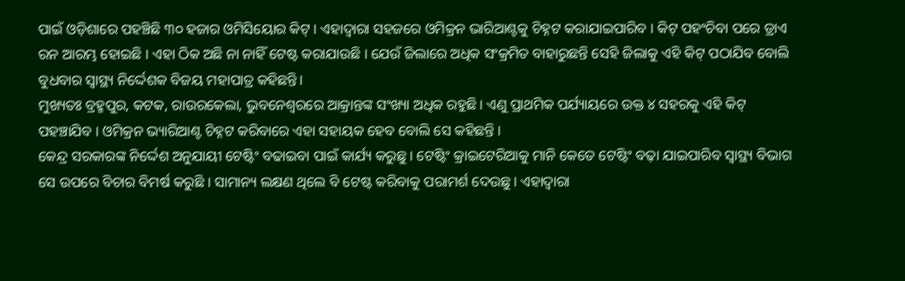ପାଇଁ ଓଡ଼ିଶାରେ ପହଞ୍ଚିଛି ୩୦ ହଜାର ଓମିସିୟୋର କିଟ୍ । ଏହାଦ୍ୱାରା ସହଜରେ ଓମିକ୍ରନ ଭାରିଆଣ୍ଟକୁ ଚିହ୍ନଟ କରାଯାଇପାରିବ । କିଟ୍ ପହଂଚିବା ପରେ ଡ୍ରାଏ ରନ ଆରମ୍ଭ ହୋଇଛି । ଏହା ଠିକ ଅଛି ନା ନାହିଁ ଟେଷ୍ଟ କରାଯାଉଛି । ଯେଉଁ ଜିଲାରେ ଅଧିକ ସଂକ୍ରମିତ ବାହାରୁଛନ୍ତି ସେହି ଜିଲାକୁ ଏହି କିଟ୍ ପଠାଯିବ ବୋଲି ବୁଧବାର ସ୍ବାସ୍ଥ୍ୟ ନିର୍ଦ୍ଦେଶକ ବିଜୟ ମହାପାତ୍ର କହିଛନ୍ତି।
ମୁଖ୍ୟତଃ ବ୍ରହ୍ମପୁର, କଟକ, ରାଉରକେଲା, ଭୁବନେଶ୍ୱରରେ ଆକ୍ରାନ୍ତଙ୍କ ସଂଖ୍ୟା ଅଧିକ ରହୁଛି। ଏଣୁ ପ୍ରାଥମିକ ପର୍ଯ୍ୟାୟରେ ଉକ୍ତ ୪ ସହରକୁ ଏହି କିଟ୍ ପହଞ୍ଚାଯିବ । ଓମିକ୍ରନ ଭ୍ୟାରିଆଣ୍ଟ ଚିହ୍ନଟ କରିବାରେ ଏହା ସହାୟକ ହେବ ବୋଲି ସେ କହିଛନ୍ତି ।
କେନ୍ଦ୍ର ସରକାରଙ୍କ ନିର୍ଦ୍ଦେଶ ଅନୁଯାୟୀ ଟେଷ୍ଟିଂ ବଢାଇବା ପାଇଁ କାର୍ଯ୍ୟ କରୁଛୁ । ଟେଷ୍ଟିଂ କ୍ରାଇଟେରିଆକୁ ମାନି କେତେ ଟେଷ୍ଟିଂ ବଢ଼ା ଯାଇପାରିବ ସ୍ବାସ୍ଥ୍ୟ ବିଭାଗ ସେ ଉପରେ ବିଚାର ବିମର୍ଷ କରୁଛି । ସାମାନ୍ୟ ଲକ୍ଷଣ ଥିଲେ ବି ଟେଷ୍ଟ କରିବାକୁ ପରାମର୍ଶ ଦେଉଛୁ। ଏହାଦ୍ୱାରା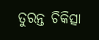ତୁରନ୍ତ ଚିକିତ୍ସା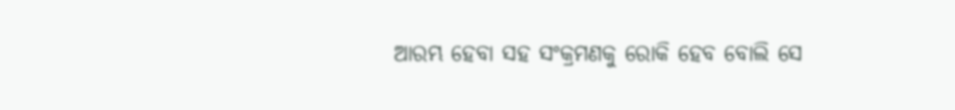ଆରମ୍ଭ ହେବା ସହ ସଂକ୍ରମଣକୁ ରୋକି ହେବ ବୋଲି ସେ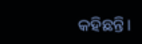କହିଛନ୍ତି।